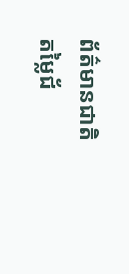ព័ត៌មានជាតិ
តម្លៃជ័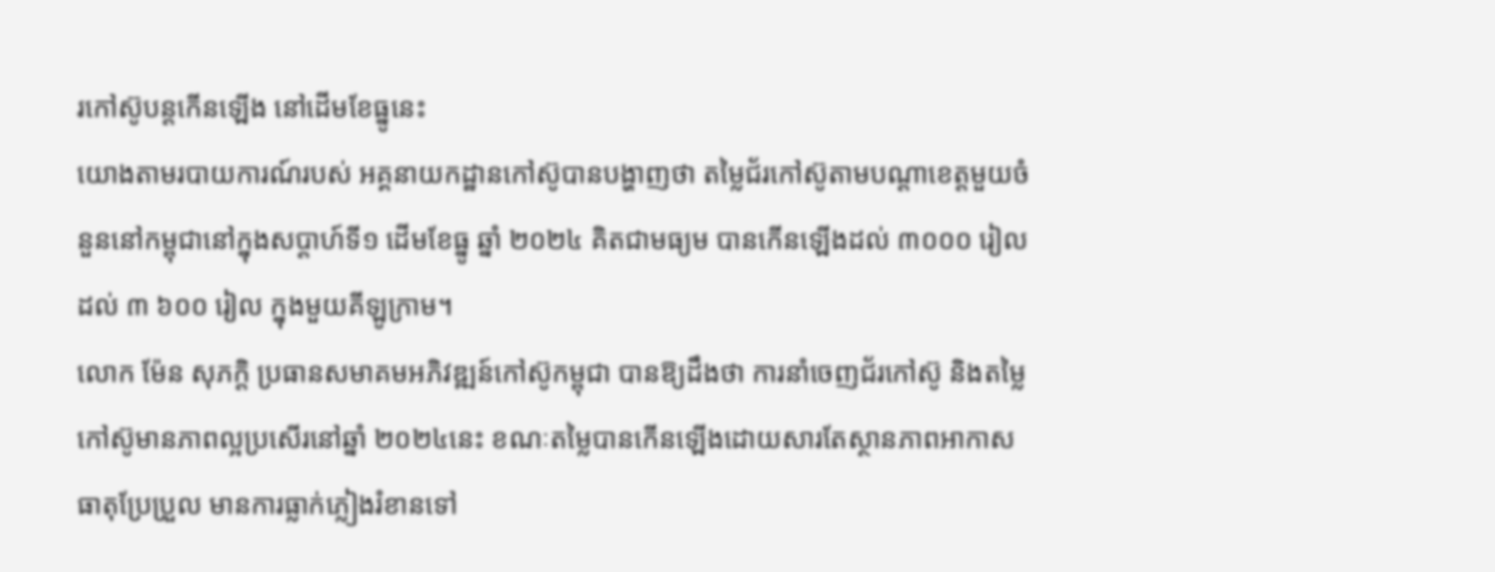រកៅស៊ូបន្តកើនឡើង នៅដើមខែធ្នូនេះ
យោងតាមរបាយការណ៍របស់ អគ្គនាយកដ្ឋានកៅស៊ូបានបង្ហាញថា តម្លៃជ័រកៅស៊ូតាមបណ្ដាខេត្តមួយចំនួននៅកម្ពុជានៅក្នុងសប្ដាហ៍ទី១ ដើមខែធ្នូ ឆ្នាំ ២០២៤ គិតជាមធ្យម បានកើនឡើងដល់ ៣០០០ រៀល ដល់ ៣ ៦០០ រៀល ក្នុងមួយគីឡូក្រាម។
លោក ម៉ែន សុភក្តិ ប្រធានសមាគមអភិវឌ្ឍន៍កៅស៊ូកម្ពុជា បានឱ្យដឹងថា ការនាំចេញជ័រកៅស៊ូ និងតម្លៃកៅស៊ូមានភាពល្អប្រសើរនៅឆ្នាំ ២០២៤នេះ ខណៈតម្លៃបានកើនឡើងដោយសារតែស្ថានភាពអាកាសធាតុប្រែប្រួល មានការធ្លាក់ភ្លៀងរំខានទៅ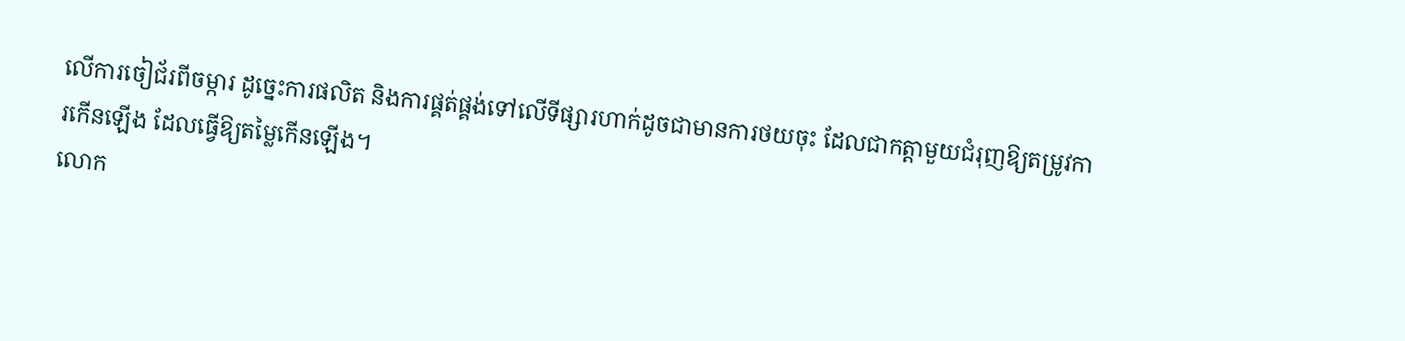លើការចៀជ័រពីចម្ការ ដូច្នេះការផលិត និងការផ្គត់ផ្គង់ទៅលើទីផ្សារហាក់ដូចជាមានការថយចុះ ដែលជាកត្តាមួយជំរុញឱ្យតម្រូវការកើនឡើង ដែលធ្វើឱ្យតម្លៃកើនឡើង។
លោក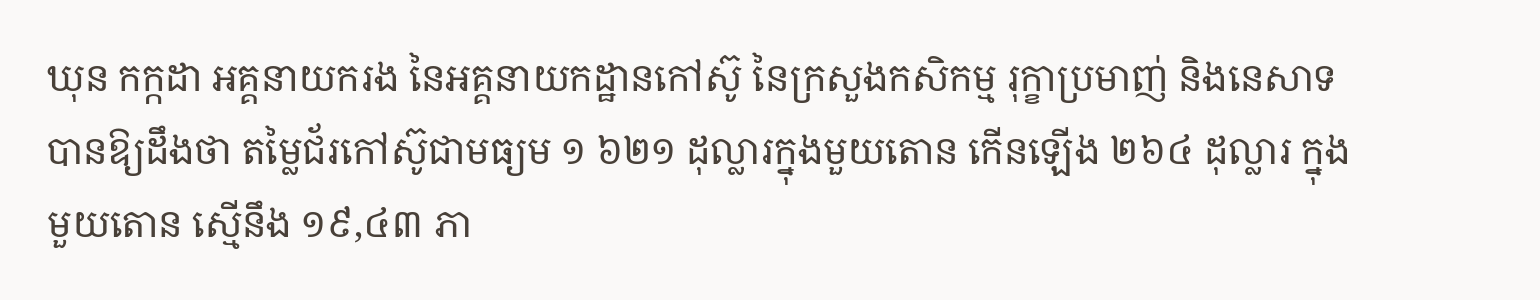ឃុន កក្កដា អគ្គនាយករង នៃអគ្គនាយកដ្ឋានកៅស៊ូ នៃក្រសួងកសិកម្ម រុក្ខាប្រមាញ់ និងនេសាទ បានឱ្យដឹងថា តម្លៃជ័រកៅស៊ូជាមធ្យម ១ ៦២១ ដុល្លារក្នុងមួយតោន កើនឡើង ២៦៤ ដុល្លារ ក្នុងមួយតោន ស្មើនឹង ១៩,៤៣ ភា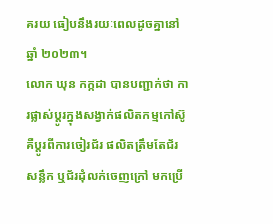គរយ ធៀបនឹងរយៈពេលដូចគ្នានៅឆ្នាំ ២០២៣។
លោក ឃុន កក្កដា បានបញ្ជាក់ថា ការផ្លាស់ប្ដូរក្នុងសង្វាក់ផលិតកម្មកៅស៊ូ គឺប្ដូរពីការចៀរជ័រ ផលិតត្រឹមតែជ័រសន្លឹក ឬជ័រដុំលក់ចេញក្រៅ មកប្រើ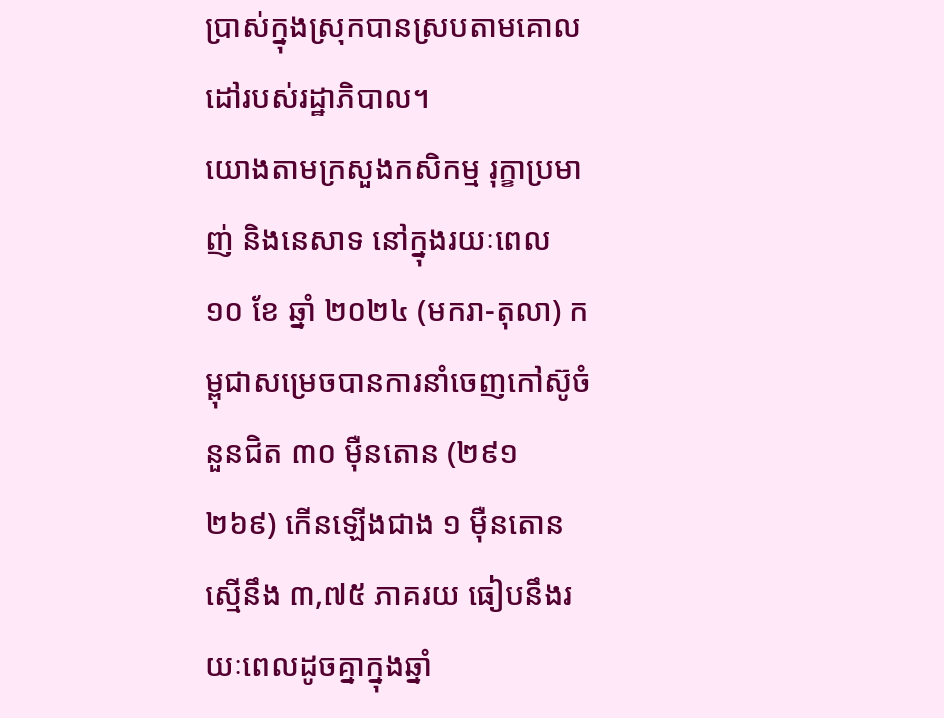ប្រាស់ក្នុងស្រុកបានស្របតាមគោលដៅរបស់រដ្ឋាភិបាល។
យោងតាមក្រសួងកសិកម្ម រុក្ខាប្រមាញ់ និងនេសាទ នៅក្នុងរយៈពេល ១០ ខែ ឆ្នាំ ២០២៤ (មករា-តុលា) កម្ពុជាសម្រេចបានការនាំចេញកៅស៊ូចំនួនជិត ៣០ ម៉ឺនតោន (២៩១ ២៦៩) កើនឡើងជាង ១ ម៉ឺនតោន ស្មើនឹង ៣,៧៥ ភាគរយ ធៀបនឹងរយៈពេលដូចគ្នាក្នុងឆ្នាំ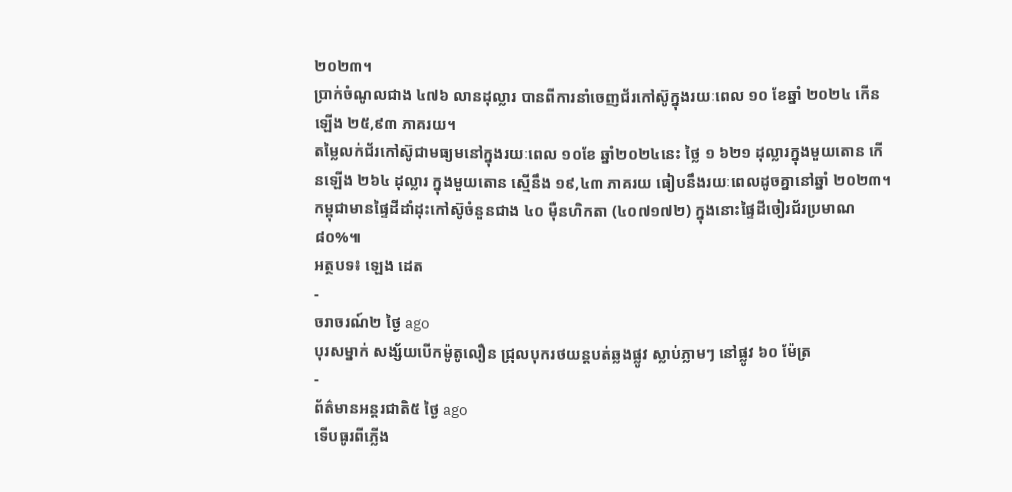២០២៣។
ប្រាក់ចំណូលជាង ៤៧៦ លានដុល្លារ បានពីការនាំចេញជ័រកៅស៊ូក្នុងរយៈពេល ១០ ខែឆ្នាំ ២០២៤ កើនឡើង ២៥,៩៣ ភាគរយ។
តម្លៃលក់ជ័រកៅស៊ូជាមធ្យមនៅក្នុងរយៈពេល ១០ខែ ឆ្នាំ២០២៤នេះ ថ្លៃ ១ ៦២១ ដុល្លារក្នុងមួយតោន កើនឡើង ២៦៤ ដុល្លារ ក្នុងមួយតោន ស្មើនឹង ១៩,៤៣ ភាគរយ ធៀបនឹងរយៈពេលដូចគ្នានៅឆ្នាំ ២០២៣។
កម្ពុជាមានផ្ទៃដីដាំដុះកៅស៊ូចំនួនជាង ៤០ ម៉ឺនហិកតា (៤០៧១៧២) ក្នុងនោះផ្ទៃដីចៀរជ័រប្រមាណ ៨០%៕
អត្ថបទ៖ ឡេង ដេត
-
ចរាចរណ៍២ ថ្ងៃ ago
បុរសម្នាក់ សង្ស័យបើកម៉ូតូលឿន ជ្រុលបុករថយន្តបត់ឆ្លងផ្លូវ ស្លាប់ភ្លាមៗ នៅផ្លូវ ៦០ ម៉ែត្រ
-
ព័ត៌មានអន្ដរជាតិ៥ ថ្ងៃ ago
ទើបធូរពីភ្លើង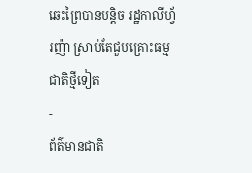ឆេះព្រៃបានបន្តិច រដ្ឋកាលីហ្វ័រញ៉ា ស្រាប់តែជួបគ្រោះធម្មជាតិថ្មីទៀត
-
ព័ត៌មានជាតិ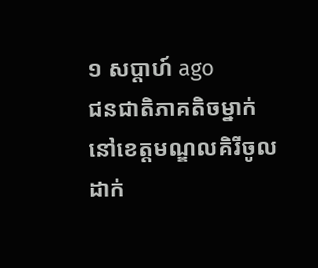១ សប្តាហ៍ ago
ជនជាតិភាគតិចម្នាក់នៅខេត្តមណ្ឌលគិរីចូលដាក់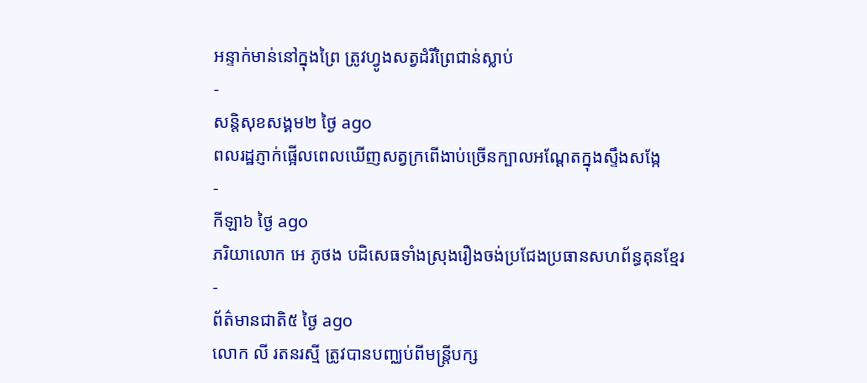អន្ទាក់មាន់នៅក្នុងព្រៃ ត្រូវហ្វូងសត្វដំរីព្រៃជាន់ស្លាប់
-
សន្តិសុខសង្គម២ ថ្ងៃ ago
ពលរដ្ឋភ្ញាក់ផ្អើលពេលឃើញសត្វក្រពើងាប់ច្រើនក្បាលអណ្ដែតក្នុងស្ទឹងសង្កែ
-
កីឡា៦ ថ្ងៃ ago
ភរិយាលោក អេ ភូថង បដិសេធទាំងស្រុងរឿងចង់ប្រជែងប្រធានសហព័ន្ធគុនខ្មែរ
-
ព័ត៌មានជាតិ៥ ថ្ងៃ ago
លោក លី រតនរស្មី ត្រូវបានបញ្ឈប់ពីមន្ត្រីបក្ស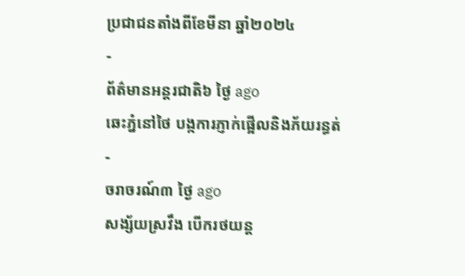ប្រជាជនតាំងពីខែមីនា ឆ្នាំ២០២៤
-
ព័ត៌មានអន្ដរជាតិ៦ ថ្ងៃ ago
ឆេះភ្នំនៅថៃ បង្កការភ្ញាក់ផ្អើលនិងភ័យរន្ធត់
-
ចរាចរណ៍៣ ថ្ងៃ ago
សង្ស័យស្រវឹង បើករថយន្ត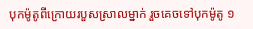បុកម៉ូតូពីក្រោយរបួសស្រាលម្នាក់ រួចគេចទៅបុកម៉ូតូ ១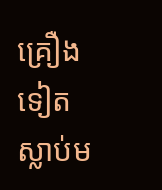គ្រឿងទៀត ស្លាប់ម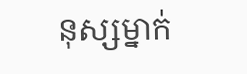នុស្សម្នាក់